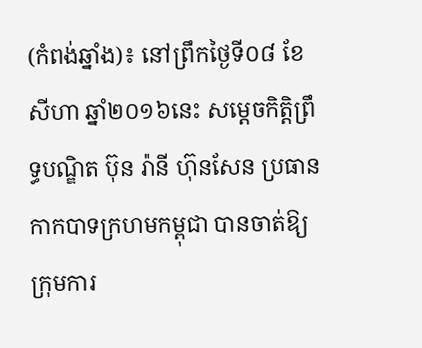(កំពង់ឆ្នាំង)៖ នៅព្រឹកថ្ងៃទី០៨ ខែសីហា ឆ្នាំ២០១៦នេះ សម្តេចកិត្តិព្រឹទ្ធបណ្ឌិត ប៊ុន រ៉ានី ហ៊ុនសែន ប្រធានកាកបាទក្រហមកម្ពុជា បានចាត់ឱ្យ ក្រុមការ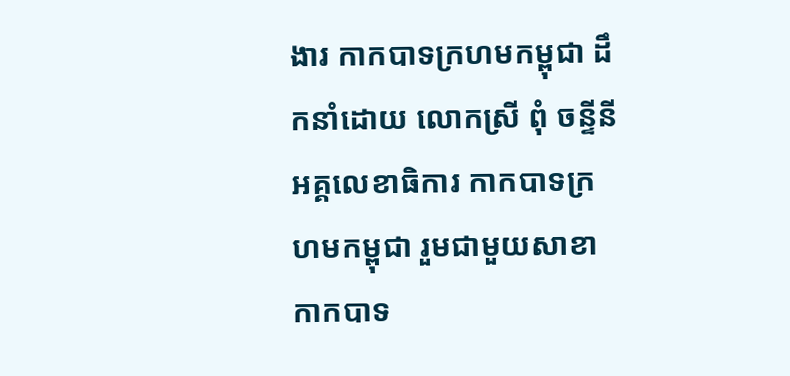ងារ កាកបាទក្រហមកម្ពុជា ដឹកនាំដោយ លោកស្រី ពុំ ចន្ទីនី អគ្គលេខាធិការ កាកបាទក្រហមកម្ពុជា រួមជាមួយសាខាកាកបាទ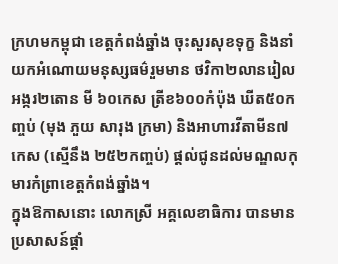ក្រហមកម្ពុជា ខេត្តកំពង់ឆ្នាំង ចុះសួរសុខទុក្ខ និងនាំយកអំណោយមនុស្សធម៌រួមមាន ថវិកា២លានរៀល អង្ករ២តោន មី ៦០កេស ត្រីខ៦០០កំប៉ុង ឃីត៥០កញ្ចប់ (មុង ភួយ សារុង ក្រមា) និងអាហារវីតាមីន៧កេស (ស្មើនឹង ២៥២កញ្ចប់) ផ្ដល់ជូនដល់មណ្ឌលកុមារកំព្រាខេត្តកំពង់ឆ្នាំង។
ក្នុងឱកាសនោះ លោកស្រី អគ្គលេខាធិការ បានមានប្រសាសន៍ផ្តាំ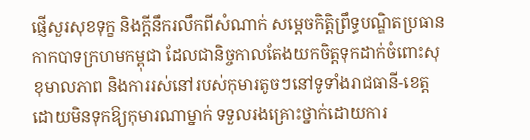ផ្ញើសួរសុខទុក្ខ និងក្តីនឹករលឹកពីសំណាក់ សម្តេចកិត្តិព្រឹទ្ធបណ្ឌិតប្រធានកាកបាទក្រហមកម្ពុជា ដែលជានិច្ចកាលតែងយកចិត្តទុកដាក់ចំពោះសុខុមាលភាព និងការរស់នៅរបស់កុមារតូចៗនៅទូទាំងរាជធានី-ខេត្ត ដោយមិនទុកឱ្យកុមារណាម្នាក់ ទទួលរងគ្រោះថ្នាក់ដោយការ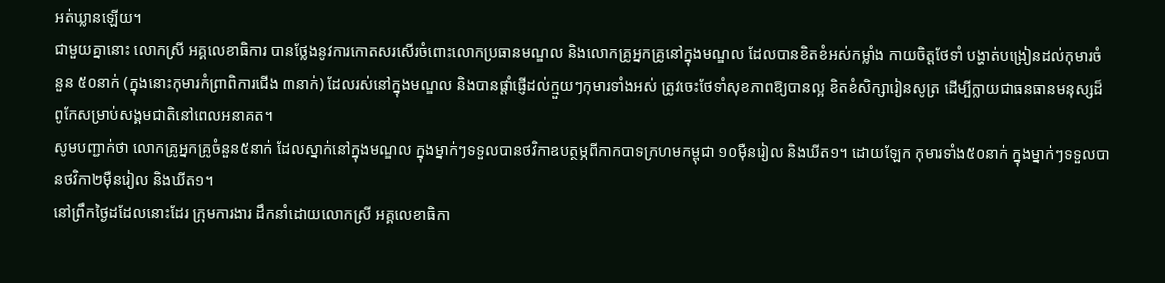អត់ឃ្លានឡើយ។
ជាមួយគ្នានោះ លោកស្រី អគ្គលេខាធិការ បានថ្លែងនូវការកោតសរសើរចំពោះលោកប្រធានមណ្ឌល និងលោកគ្រូអ្នកគ្រូនៅក្នុងមណ្ឌល ដែលបានខិតខំអស់កម្លាំង កាយចិត្តថែទាំ បង្ហាត់បង្រៀនដល់កុមារចំនួន ៥០នាក់ (ក្នុងនោះកុមារកំព្រាពិការជើង ៣នាក់) ដែលរស់នៅក្នុងមណ្ឌល និងបានផ្តាំផ្ញើដល់ក្មួយៗកុមារទាំងអស់ ត្រូវចេះថែទាំសុខភាពឱ្យបានល្អ ខិតខំសិក្សារៀនសូត្រ ដើម្បីក្លាយជាធនធានមនុស្សដ៏ពូកែសម្រាប់សង្គមជាតិនៅពេលអនាគត។
សូមបញ្ជាក់ថា លោកគ្រូអ្នកគ្រូចំនួន៥នាក់ ដែលស្នាក់នៅក្នុងមណ្ឌល ក្នុងម្នាក់ៗទទួលបានថវិកាឧបត្ថម្ភពីកាកបាទក្រហមកម្ពុជា ១០ម៉ឺនរៀល និងឃីត១។ ដោយឡែក កុមារទាំង៥០នាក់ ក្នុងម្នាក់ៗទទួលបានថវិកា២ម៉ឺនរៀល និងឃីត១។
នៅព្រឹកថ្ងៃដដែលនោះដែរ ក្រុមការងារ ដឹកនាំដោយលោកស្រី អគ្គលេខាធិកា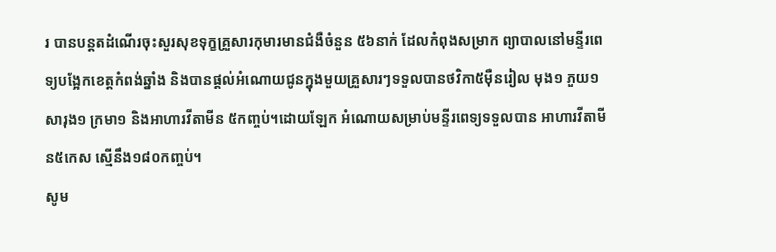រ បានបន្ដតដំណើរចុះសួរសុខទុក្ខគ្រួសារកុមារមានជំងឺចំនួន ៥៦នាក់ ដែលកំពុងសម្រាក ព្យាបាលនៅមន្ទីរពេទ្យបង្អែកខេត្តកំពង់ឆ្នាំង និងបានផ្តល់អំណោយជូនក្នុងមួយគ្រួសារៗទទួលបានថវិកា៥ម៉ឺនរៀល មុង១ ភួយ១ សារុង១ ក្រមា១ និងអាហារវីតាមីន ៥កញ្ចប់។ដោយឡែក អំណោយសម្រាប់មន្ទីរពេទ្យទទួលបាន អាហារវីតាមីន៥កេស ស្មើនឹង១៨០កញ្ចប់។
សូម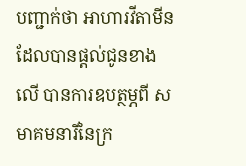បញ្ជាក់ថា អាហារវីតាមីន ដែលបានផ្តល់ជូនខាងលើ បានការឧបត្ថម្ភពី សមាគមនារីនៃក្រ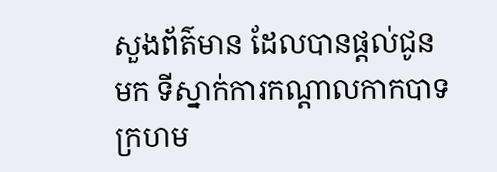សួងព័ត៌មាន ដែលបានផ្តល់ជូនមក ទីស្នាក់ការកណ្តាលកាកបាទ ក្រហម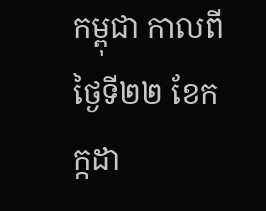កម្ពុជា កាលពីថ្ងៃទី២២ ខែកក្កដា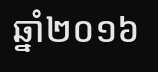ឆ្នាំ២០១៦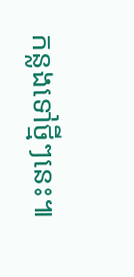កន្លងទៅថ្មីៗនេះ៕